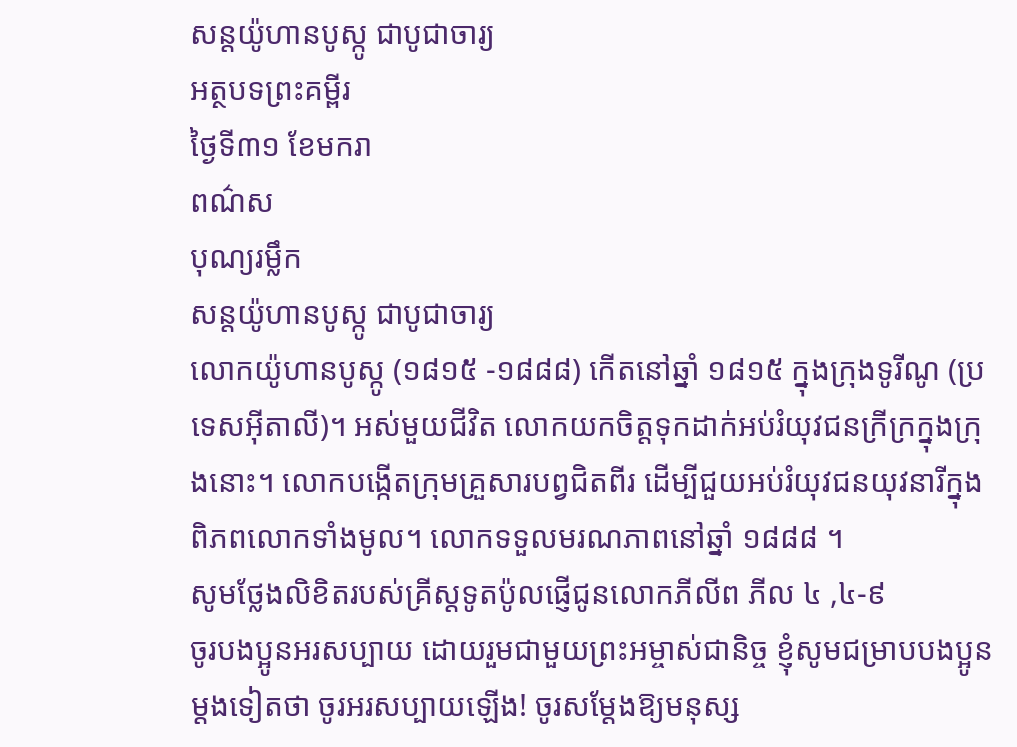សន្ដយ៉ូហានបូស្កូ ជាបូជាចារ្យ
អត្ថបទព្រះគម្ពីរ
ថ្ងៃទី៣១ ខែមករា
ពណ៌ស
បុណ្យរម្លឹក
សន្ដយ៉ូហានបូស្កូ ជាបូជាចារ្យ
លោកយ៉ូហានបូស្កូ (១៨១៥ -១៨៨៨) កើតនៅឆ្នាំ ១៨១៥ ក្នុងក្រុងទូរីណូ (ប្រទេសអ៊ីតាលី)។ អស់មួយជីវិត លោកយកចិត្តទុកដាក់អប់រំយុវជនក្រីក្រក្នុងក្រុងនោះ។ លោកបង្កើតក្រុមគ្រួសារបព្វជិតពីរ ដើម្បីជួយអប់រំយុវជនយុវនារីក្នុងពិភពលោកទាំងមូល។ លោកទទួលមរណភាពនៅឆ្នាំ ១៨៨៨ ។
សូមថ្លែងលិខិតរបស់គ្រីស្ដទូតប៉ូលផ្ញើជូនលោកភីលីព ភីល ៤ ,៤-៩
ចូរបងប្អូនអរសប្បាយ ដោយរួមជាមួយព្រះអម្ចាស់ជានិច្ច ខ្ញុំសូមជម្រាបបងប្អូនម្ដងទៀតថា ចូរអរសប្បាយឡើង! ចូរសម្ដែងឱ្យមនុស្ស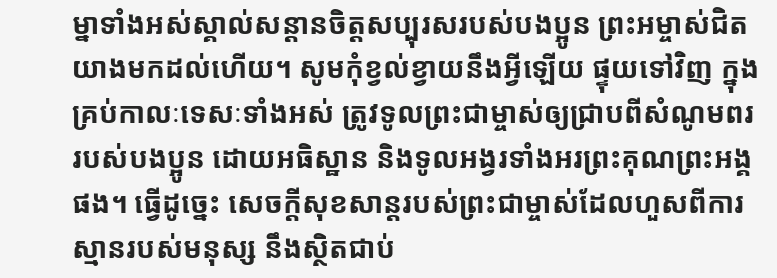ម្នាទាំងអស់ស្គាល់សន្ដានចិត្តសប្បុរសរបស់បងប្អូន ព្រះអម្ចាស់ជិតយាងមកដល់ហើយ។ សូមកុំខ្វល់ខ្វាយនឹងអ្វីឡើយ ផ្ទុយទៅវិញ ក្នុងគ្រប់កាលៈទេសៈទាំងអស់ ត្រូវទូលព្រះជាម្ចាស់ឲ្យជ្រាបពីសំណូមពររបស់បងប្អូន ដោយអធិស្ឋាន និងទូលអង្វរទាំងអរព្រះគុណព្រះអង្គផង។ ធ្វើដូច្នេះ សេចក្ដីសុខសាន្តរបស់ព្រះជាម្ចាស់ដែលហួសពីការស្មានរបស់មនុស្ស នឹងស្ថិតជាប់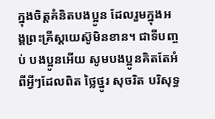ក្នុងចិត្តគំនិតបងប្អូន ដែលរួមក្នុងអង្គព្រះគ្រីស្តយេស៊ូមិនខាន។ ជាទីបញ្ចប់ បងប្អូនអើយ សូមបងប្អូនគិតតែអំពីអ្វីៗដែលពិត ថ្លៃថ្នូរ សុចរិត បរិសុទ្ធ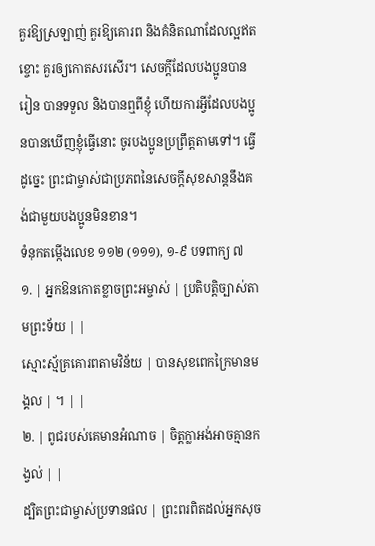គួរឱ្យស្រឡាញ់ គួរឱ្យគោរព និងគំនិតណាដែលល្អឥតខ្ចោះ គួរឲ្យកោតសរសើរ។ សេចក្ដីដែលបងប្អូនបានរៀន បានទទួល និងបានឮពីខ្ញុំ ហើយការអ្វីដែលបងប្អូនបានឃើញខ្ញុំធ្វើនោះ ចូរបងប្អូនប្រព្រឹត្តតាមទៅ។ ធ្វើដូច្នេះ ព្រះជាម្ចាស់ជាប្រភពនៃសេចក្ដីសុខសាន្តនឹងគង់ជាមួយបងប្អូនមិនខាន។
ទំនុកតម្កើងលេខ ១១២ (១១១), ១-៩ បទពាក្យ ៧
១. | អ្នកឱនកោតខ្លាចព្រះអម្ចាស់ | ប្រតិបត្តិច្បាស់តាមព្រះទ័យ | |
ស្មោះស្ម័គ្រគោរពតាមវិន័យ | បានសុខពេកក្រៃមានមង្គល | ។ | |
២. | ពូជរបស់គេមានអំណាច | ចិត្តក្លាអង់អាចគ្មានកង្វល់ | |
ដ្បិតព្រះជាម្ចាស់ប្រទានផល | ព្រះពរពិតដល់អ្នកសុច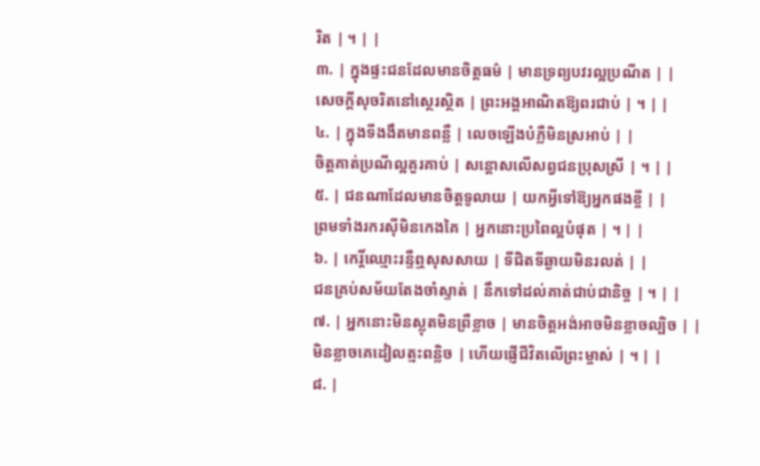រិត | ។ | |
៣. | ក្នុងផ្ទះជនដែលមានចិត្តធម៌ | មានទ្រព្យបវរល្អប្រណីត | |
សេចក្តីសុចរិតនៅស្ថេរស្ថិត | ព្រះអង្គអាណិតឱ្យពរជាប់ | ។ | |
៤. | ក្នុងទីងងឹតមានពន្លឺ | លេចឡើងបំភ្លឺមិនស្រអាប់ | |
ចិត្តគាត់ប្រណីល្អគួរគាប់ | សន្តោសលើសព្វជនប្រុសស្រី | ។ | |
៥. | ជនណាដែលមានចិត្តទូលាយ | យកអ្វីទៅឱ្យអ្នកផងខ្ចី | |
ព្រមទាំងរករស៊ីមិនកេងគៃ | អ្នកនោះប្រពៃល្អបំផុត | ។ | |
៦. | កេរ្តិ៍ឈ្មោះរន្ទឺឮសុសសាយ | ទីជិតទីឆ្ងាយមិនរលត់ | |
ជនគ្រប់សម័យតែងចាំស្ទាត់ | នឹកទៅដល់គាត់ជាប់ជានិច្ច | ។ | |
៧. | អ្នកនោះមិនស្លុតមិនព្រឺខ្លាច | មានចិត្តអង់អាចមិនខ្លាចល្បិច | |
មិនខ្លាចគេដៀលត្មះពន្លិច | ហើយផ្ញើជីវិតលើព្រះម្ចាស់ | ។ | |
៨. |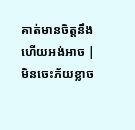គាត់មានចិត្តនឹងហើយអង់អាច | មិនចេះភ័យខ្លាច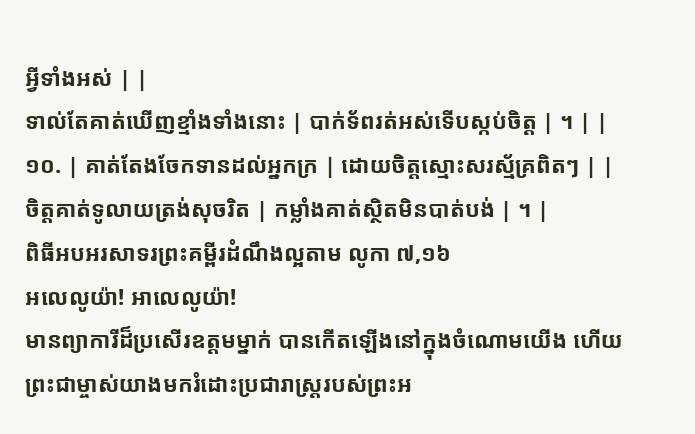អ្វីទាំងអស់ | |
ទាល់តែគាត់ឃើញខ្មាំងទាំងនោះ | បាក់ទ័ពរត់អស់ទើបស្កប់ចិត្ត | ។ | |
១០. | គាត់តែងចែកទានដល់អ្នកក្រ | ដោយចិត្តស្មោះសរស្ម័គ្រពិតៗ | |
ចិត្តគាត់ទូលាយត្រង់សុចរិត | កម្លាំងគាត់ស្ថិតមិនបាត់បង់ | ។ |
ពិធីអបអរសាទរព្រះគម្ពីរដំណឹងល្អតាម លូកា ៧,១៦
អលេលូយ៉ា! អាលេលូយ៉ា!
មានព្យាការីដ៏ប្រសើរឧត្តមម្នាក់ បានកើតឡើងនៅក្នុងចំណោមយើង ហើយព្រះជាម្ចាស់យាងមករំដោះប្រជារាស្រ្តរបស់ព្រះអ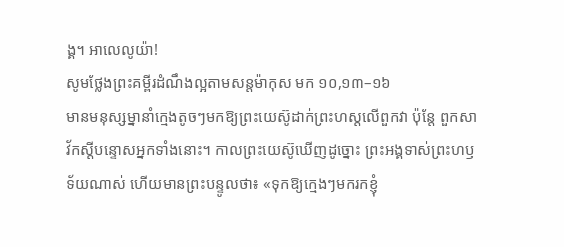ង្គ។ អាលេលូយ៉ា!
សូមថ្លែងព្រះគម្ពីរដំណឹងល្អតាមសន្តម៉ាកុស មក ១០,១៣–១៦
មានមនុស្សម្នានាំក្មេងតូចៗមកឱ្យព្រះយេស៊ូដាក់ព្រះហស្ដលើពួកវា ប៉ុន្តែ ពួកសាវ័កស្ដីបន្ទោសអ្នកទាំងនោះ។ កាលព្រះយេស៊ូឃើញដូច្នោះ ព្រះអង្គទាស់ព្រះហឫទ័យណាស់ ហើយមានព្រះបន្ទូលថា៖ «ទុកឱ្យក្មេងៗមករកខ្ញុំ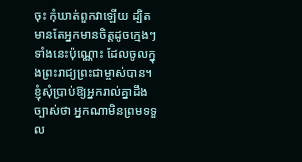ចុះ កុំឃាត់ពួកវាឡើយ ដ្បិតមានតែអ្នកមានចិត្តដូចក្មេងៗទាំងនេះប៉ុណ្ណោះ ដែលចូលក្នុងព្រះរាជ្យព្រះជាម្ចាស់បាន។ ខ្ញុំសុំប្រាប់ឱ្យអ្នករាល់គ្នាដឹងច្បាស់ថា អ្នកណាមិនព្រមទទួល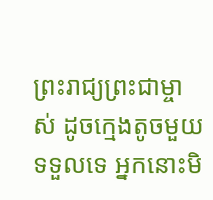ព្រះរាជ្យព្រះជាម្ចាស់ ដូចក្មេងតូចមួយទទួលទេ អ្នកនោះមិ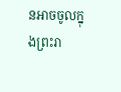នអាចចូលក្នុងព្រះរា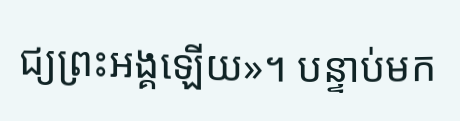ជ្យព្រះអង្គឡើយ»។ បន្ទាប់មក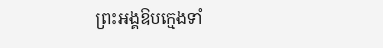ព្រះអង្គឱបក្មេងទាំ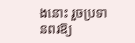ងនោះ រួចប្រទានពរឱ្យ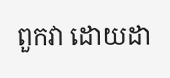ពួកវា ដោយដា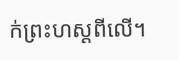ក់ព្រះហស្ដពីលើ។